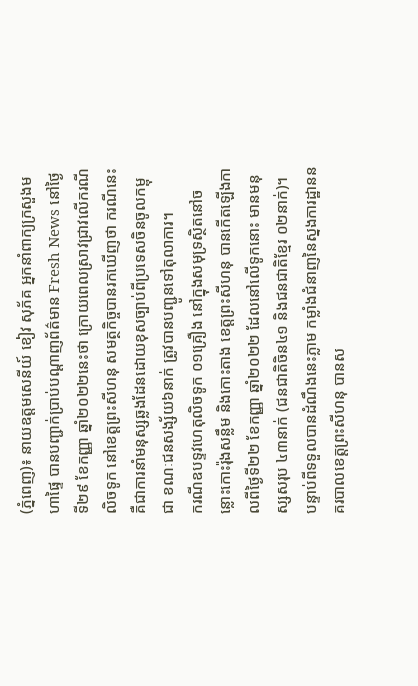(ភ្នំពេញ)៖ នាយឧត្តមសេនីយ៍ ខៀវ សុភ័គ អ្នកនាំពាក្យក្រសួងមហាផ្ទៃ បានបញ្ជាក់ប្រាប់បណ្តាញព័ត៌មាន Fresh News នៅថ្ងៃទី២៩ ខែកញ្ញា ឆ្នាំ២០២២នេះថា ក្រោយពេលស្រាវជ្រាវលើករណីលិចទូក នៅខេត្តព្រះសីហនុ សមត្ថកិច្ចបានរកឃើញថា ករណីនេះគឺជាការនាំមនុស្សឆ្លងដែនដោយខុសច្បាប់ពីប្រទេសចិនចូលកម្ពុជា ខណៈជនសង្ស័យ៦នាក់ ត្រូវបានបញ្ជូនទៅតុលាការ។
ករណីឧបទ្ទវហេតុលិចទូក ០១គ្រឿង នៅក្នុងសមុទ្រស្ថិតនៅចន្លោះកោះរ៉ុងសន្លឹម និងកោះតាង ខេត្តព្រះសីហនុ បានកើតឡើងកាលពីថ្ងៃទី២២ ខែកញ្ញា ឆ្នាំ២០២២ ដែលនៅលើទូកនោះ មានមនុស្សសរុប ៤៣នាក់ (ជនជាតិចិន៤១ និងជនជាតិខ្មែរ ០២នាក់)។ បន្ទាប់ពីទទួលបានដំណឹងនេះភ្លាម កម្លាំងជំនាញនៃស្នងការដ្ឋាននគរបាលខេត្តព្រះសីហនុ បានស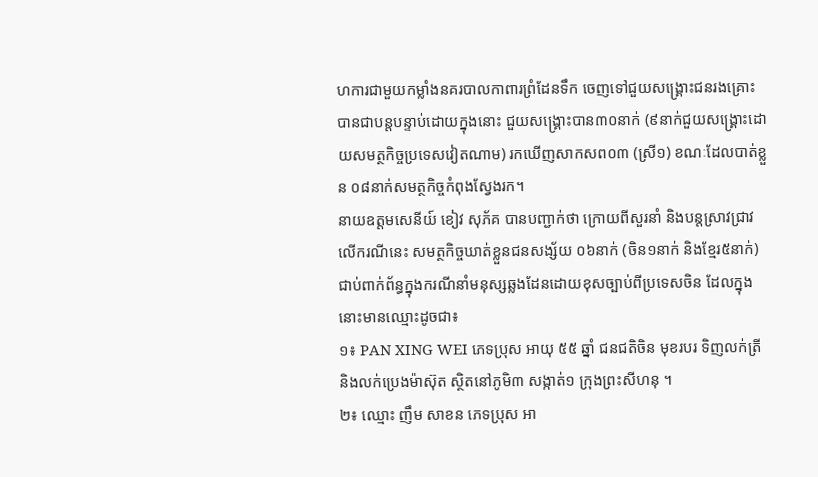ហការជាមួយកម្លាំងនគរបាលកាពារព្រំដែនទឹក ចេញទៅជួយសង្គ្រោះជនរងគ្រោះ បានជាបន្តបន្ទាប់ដោយក្នុងនោះ ជួយសង្គ្រោះបាន៣០នាក់ (៩នាក់ជួយសង្គ្រោះដោយសមត្ថកិច្ចប្រទេសវៀតណាម) រកឃើញសាកសព០៣ (ស្រី១) ខណៈដែលបាត់ខ្លួន ០៨នាក់សមត្ថកិច្ចកំពុងស្វែងរក។
នាយឧត្តមសេនីយ៍ ខៀវ សុភ័គ បានបញ្ជាក់ថា ក្រោយពីសួរនាំ និងបន្តស្រាវជ្រាវលើករណីនេះ សមត្ថកិច្ចឃាត់ខ្លួនជនសង្ស័យ ០៦នាក់ (ចិន១នាក់ និងខ្មែរ៥នាក់) ជាប់ពាក់ព័ន្ធក្នុងករណីនាំមនុស្សឆ្លងដែនដោយខុសច្បាប់ពីប្រទេសចិន ដែលក្នុងនោះមានឈ្មោះដូចជា៖
១៖ PAN XING WEI ភេទប្រុស អាយុ ៥៥ ឆ្នាំ ជនជតិចិន មុខរបរ ទិញលក់ត្រី និងលក់ប្រេងម៉ាស៊ុត ស្ថិតនៅភូមិ៣ សង្កាត់១ ក្រុងព្រះសីហនុ ។
២៖ ឈ្មោះ ញឹម សាខន ភេទប្រុស អា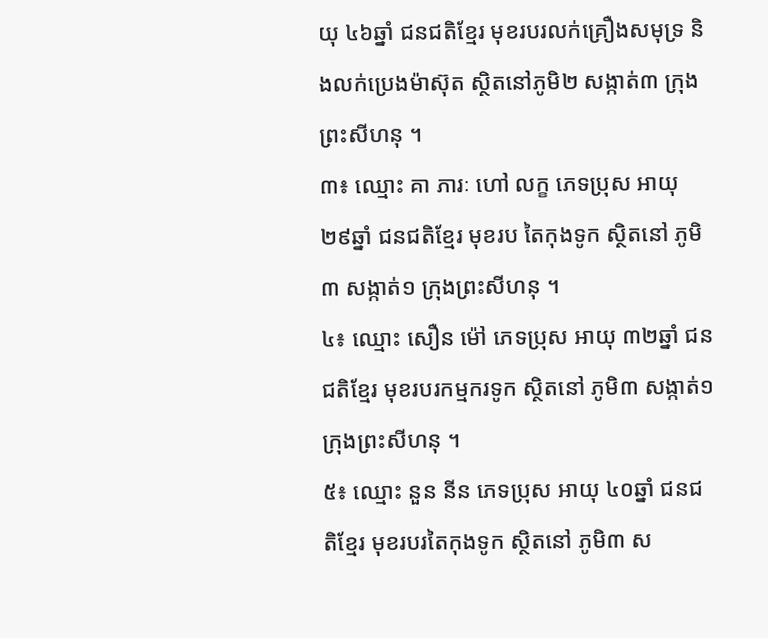យុ ៤៦ឆ្នាំ ជនជតិខ្មែរ មុខរបរលក់គ្រឿងសមុទ្រ និងលក់ប្រេងម៉ាស៊ុត ស្ថិតនៅភូមិ២ សង្កាត់៣ ក្រុងព្រះសីហនុ ។
៣៖ ឈ្មោះ គា ភារៈ ហៅ លក្ខ ភេទប្រុស អាយុ ២៩ឆ្នាំ ជនជតិខ្មែរ មុខរប តៃកុងទូក ស្ថិតនៅ ភូមិ៣ សង្កាត់១ ក្រុងព្រះសីហនុ ។
៤៖ ឈ្មោះ សឿន ម៉ៅ ភេទប្រុស អាយុ ៣២ឆ្នាំ ជនជតិខ្មែរ មុខរបរកម្មករទូក ស្ថិតនៅ ភូមិ៣ សង្កាត់១ ក្រុងព្រះសីហនុ ។
៥៖ ឈ្មោះ នួន នីន ភេទប្រុស អាយុ ៤០ឆ្នាំ ជនជតិខ្មែរ មុខរបរតៃកុងទូក ស្ថិតនៅ ភូមិ៣ ស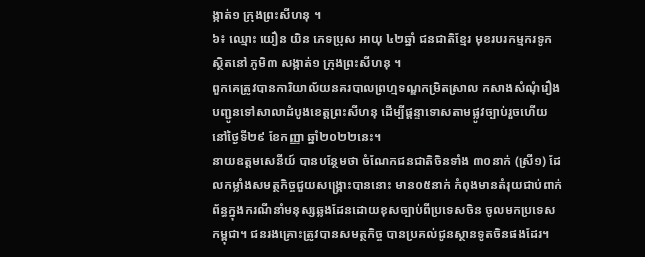ង្កាត់១ ក្រុងព្រះសីហនុ ។
៦៖ ឈ្មោះ យឿន យិន ភេទប្រុស អាយុ ៤២ឆ្នាំ ជនជាតិខ្មែរ មុខរបរកម្មករទូក ស្ថិតនៅ ភូមិ៣ សង្កាត់១ ក្រុងព្រះសីហនុ ។
ពួកគេត្រូវបានការិយាល័យនគរបាលព្រហ្មទណ្ឌកម្រិតស្រាល កសាងសំណុំរឿង បញ្ជូនទៅសាលាដំបូងខេត្តព្រះសីហនុ ដើម្បីផ្តន្ទាទោសតាមផ្លូវច្បាប់រួចហើយ នៅថ្ងៃទី២៩ ខែកញ្ញា ឆ្នាំ២០២២នេះ។
នាយឧត្តមសេនីយ៍ បានបន្ថែមថា ចំណែកជនជាតិចិនទាំង ៣០នាក់ (ស្រី១) ដែលកម្លាំងសមត្ថកិច្ចជួយសង្គ្រោះបាននោះ មាន០៥នាក់ កំពុងមានតំរុយជាប់ពាក់ព័ន្ធក្នុងករណីនាំមនុស្សឆ្លងដែនដោយខុសច្បាប់ពីប្រទេសចិន ចូលមកប្រទេសកម្ពុជា។ ជនរងគ្រោះត្រូវបានសមត្ថកិច្ច បានប្រគល់ជូនស្ថានទូតចិនផងដែរ។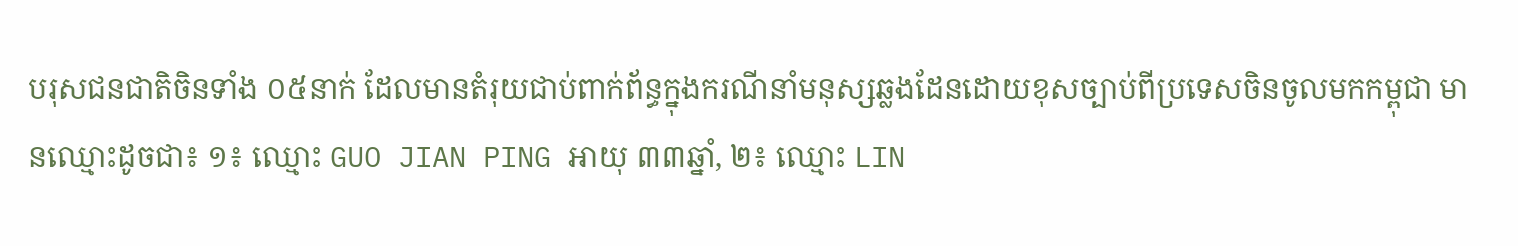បរុសជនជាតិចិនទាំង ០៥នាក់ ដែលមានតំរុយជាប់ពាក់ព័ន្ធក្នុងករណីនាំមនុស្សឆ្លងដែនដោយខុសច្បាប់ពីប្រទេសចិនចូលមកកម្ពុជា មានឈ្មោះដូចជា៖ ១៖ ឈ្មោះ GUO JIAN PING អាយុ ៣៣ឆ្នាំ, ២៖ ឈ្មោះ LIN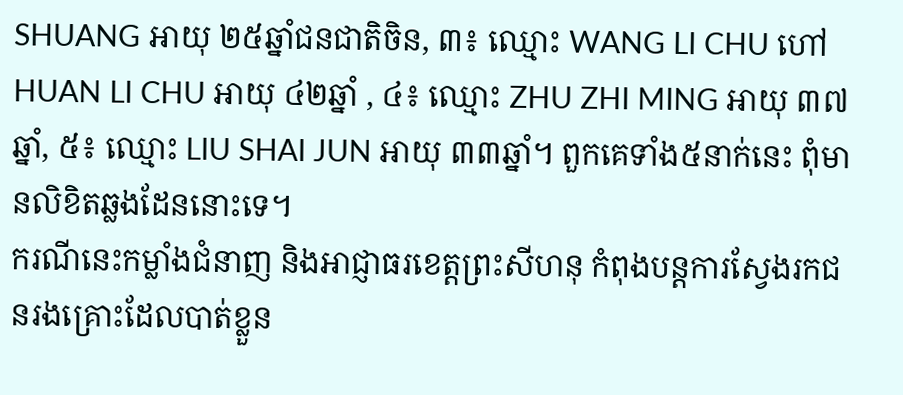SHUANG អាយុ ២៥ឆ្នាំជនជាតិចិន, ៣៖ ឈ្មោះ WANG LI CHU ហៅ HUAN LI CHU អាយុ ៤២ឆ្នាំ , ៤៖ ឈ្មោះ ZHU ZHI MING អាយុ ៣៧ឆ្នាំ, ៥៖ ឈ្មោះ LIU SHAI JUN អាយុ ៣៣ឆ្នាំ។ ពួកគេទាំង៥នាក់នេះ ពុំមានលិខិតឆ្លងដែននោះទេ។
ករណីនេះកម្លាំងជំនាញ និងអាជ្ញាធរខេត្តព្រះសីហនុ កំពុងបន្តការស្វែងរកជនរងគ្រោះដែលបាត់ខ្លួន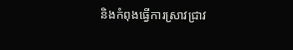និងកំពុងធ្វើការស្រាវជ្រាវ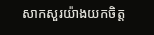សាកសួរយ៉ាងយកចិត្ត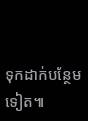ទុកដាក់បន្ថែមទៀត៕